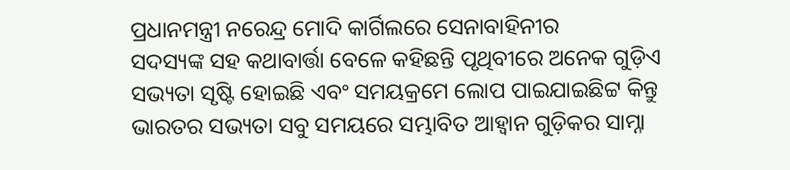ପ୍ରଧାନମନ୍ତ୍ରୀ ନରେନ୍ଦ୍ର ମୋଦି କାର୍ଗିଲରେ ସେନାବାହିନୀର
ସଦସ୍ୟଙ୍କ ସହ କଥାବାର୍ତ୍ତା ବେଳେ କହିଛନ୍ତି ପୃଥିବୀରେ ଅନେକ ଗୁଡ଼ିଏ
ସଭ୍ୟତା ସୃଷ୍ଟି ହୋଇଛି ଏବଂ ସମୟକ୍ରମେ ଲୋପ ପାଇଯାଇଛିଟ୍ଟ କିନ୍ତୁ
ଭାରତର ସଭ୍ୟତା ସବୁ ସମୟରେ ସମ୍ଭାବିତ ଆହ୍ୱାନ ଗୁଡ଼ିକର ସାମ୍ନା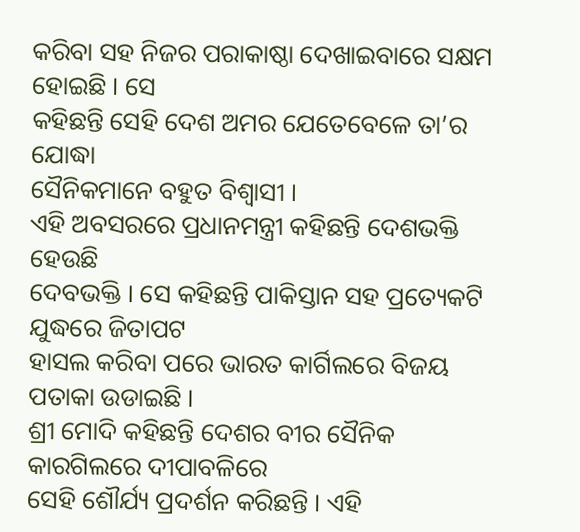କରିବା ସହ ନିଜର ପରାକାଷ୍ଠା ଦେଖାଇବାରେ ସକ୍ଷମ ହୋଇଛି । ସେ
କହିଛନ୍ତି ସେହି ଦେଶ ଅମର ଯେତେବେଳେ ତା’ର ଯୋଦ୍ଧା
ସୈନିକମାନେ ବହୁତ ବିଶ୍ୱାସୀ ।
ଏହି ଅବସରରେ ପ୍ରଧାନମନ୍ତ୍ରୀ କହିଛନ୍ତି ଦେଶଭକ୍ତି ହେଉଛି
ଦେବଭକ୍ତି । ସେ କହିଛନ୍ତି ପାକିସ୍ତାନ ସହ ପ୍ରତ୍ୟେକଟି ଯୁଦ୍ଧରେ ଜିତାପଟ
ହାସଲ କରିବା ପରେ ଭାରତ କାର୍ଗିଲରେ ବିଜୟ ପତାକା ଉଡାଇଛି ।
ଶ୍ରୀ ମୋଦି କହିଛନ୍ତି ଦେଶର ବୀର ସୈନିକ କାରଗିଲରେ ଦୀପାବଳିରେ
ସେହି ଶୌର୍ଯ୍ୟ ପ୍ରଦର୍ଶନ କରିଛନ୍ତି । ଏହି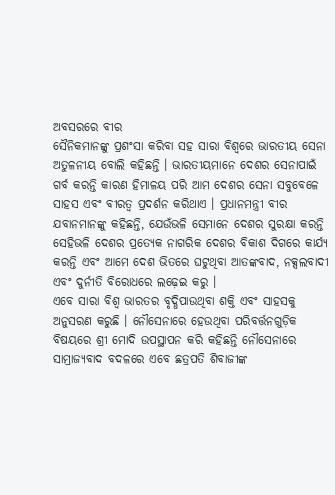ଅବସରରେ ବୀର
ସୈନିକମାନଙ୍କୁ ପ୍ରଶଂସା କରିବା ସହ ସାରା ବିଶ୍ୱରେ ଭାରତୀୟ ସେନା
ଅତୁଳନୀୟ ବୋଲି କହିଛନ୍ତି । ଭାରତୀୟମାନେ ଦେଶର ସେନାପାଇଁ
ଗର୍ବ କରନ୍ତି କାରଣ ହିମାଳୟ ପରି ଆମ ଦେଶର ସେନା ସବୁବେଳେ
ସାହସ ଏବଂ ବୀରତ୍ୱ ପ୍ରଦର୍ଶନ କରିଥାଏ । ପ୍ରଧାନମନ୍ତ୍ରୀ ବୀର
ଯବାନମାନଙ୍କୁ କହିଛନ୍ତି, ଯେଉଁଭଳି ସେମାନେ ଦେଶର ସୁରକ୍ଷା କରନ୍ତି
ସେହିଭଳି ଦେଶର ପ୍ରତ୍ୟେକ ନାଗରିକ ଦେଶର ବିକାଶ ଦିଗରେ କାର୍ଯ୍ୟ
କରନ୍ତି ଏବଂ ଆମେ ଦେଶ ଭିତରେ ଘଟୁଥିବା ଆତଙ୍କବାଦ, ନକ୍ସଲବାଦୀ
ଏବଂ ଦୁର୍ନୀତି ବିରୋଧରେ ଲଢ଼େଇ କରୁ ।
ଏବେ ସାରା ବିଶ୍ୱ ଭାରତର ବୃଦ୍ଧିପାଉଥିବା ଶକ୍ତି ଏବଂ ସାହସକୁ
ଅନୁସରଣ କରୁଛି । ନୌସେନାରେ ହେଉଥିବା ପରିବର୍ତ୍ତନଗୁଡ଼ିକ
ବିଷୟରେ ଶ୍ରୀ ମୋଦି ଉପସ୍ଥାପନ କରି କହିଛନ୍ତି ନୌସେନାରେ
ସାମ୍ରାଜ୍ୟବାଦ ବଦଳରେ ଏବେ ଛତ୍ରପତି ଶିବାଜୀଙ୍କ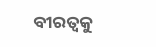ବୀରତ୍ୱକୁ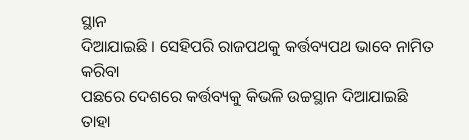ସ୍ଥାନ
ଦିଆଯାଇଛି । ସେହିପରି ରାଜପଥକୁ କର୍ତ୍ତବ୍ୟପଥ ଭାବେ ନାମିତ କରିବା
ପଛରେ ଦେଶରେ କର୍ତ୍ତବ୍ୟକୁ କିଭଳି ଉଚ୍ଚସ୍ଥାନ ଦିଆଯାଇଛି ତାହା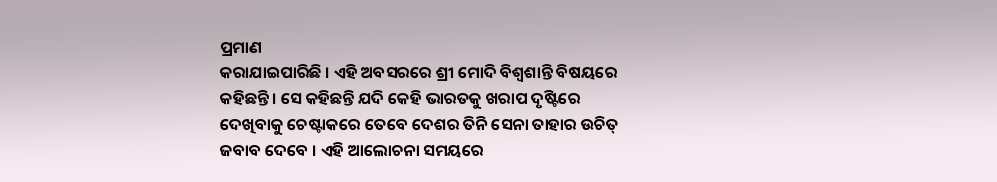ପ୍ରମାଣ
କରାଯାଇପାରିଛି । ଏହି ଅବସରରେ ଶ୍ରୀ ମୋଦି ବିଶ୍ୱଶାନ୍ତି ବିଷୟରେ
କହିଛନ୍ତି । ସେ କହିଛନ୍ତି ଯଦି କେହି ଭାରତକୁ ଖରାପ ଦୃଷ୍ଟିରେ
ଦେଖିବାକୁ ଚେଷ୍ଟାକରେ ତେବେ ଦେଶର ତିନି ସେନା ତାହାର ଉଚିତ୍
ଜବାବ ଦେବେ । ଏହି ଆଲୋଚନା ସମୟରେ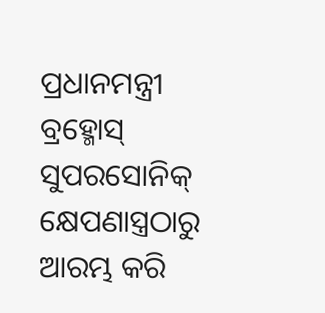ପ୍ରଧାନମନ୍ତ୍ରୀ ବ୍ରହ୍ମୋସ୍
ସୁପରସୋନିକ୍ କ୍ଷେପଣାସ୍ତ୍ରଠାରୁ ଆରମ୍ଭ କରି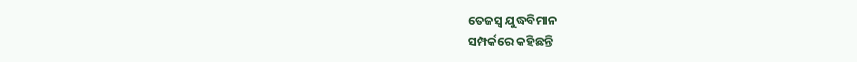ତେଜସ୍ୱ ଯୁଦ୍ଧବିମାନ
ସମ୍ପର୍କରେ କହିଛନ୍ତି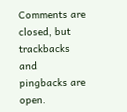Comments are closed, but trackbacks and pingbacks are open.